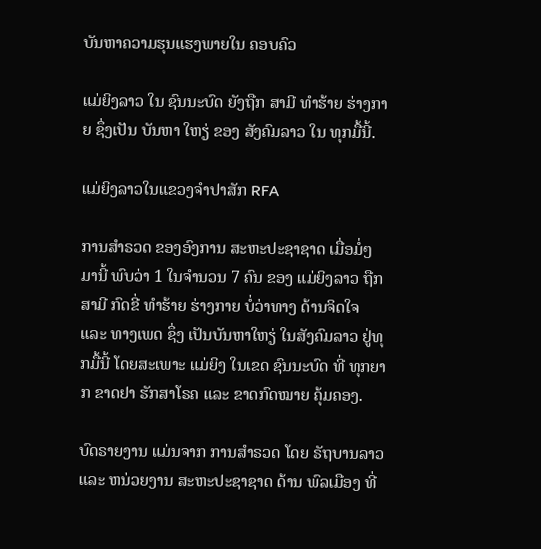ບັນຫາຄວາມຮຸນແຮງພາຍໃນ ຄອບຄົວ

ແມ່ຍິງລາວ ໃນ ຊົນນະບົດ ຍັງຖືກ ສາມີ ທຳຮ້າຍ ຮ່າງກາຍ ຊຶ່ງເປັນ ບັນຫາ ໃຫຽ່ ຂອງ ສັງຄົມລາວ ໃນ ທຸກມື້ນີ້.

ແມ່ຍິງລາວໃນແຂວງຈໍາປາສັກ RFA

ການສຳຣວດ ຂອງອົງການ ສະຫະປະຊາຊາດ ເມື່ອມໍ່ໆ ມານີ້ ພົບວ່າ 1 ໃນຈຳນວນ 7 ຄົນ ຂອງ ແມ່ຍິງລາວ ຖືກສາມີ ກົດຂີ່ ທຳຮ້າຍ ຮ່າງກາຍ ບໍ່ວ່າທາງ ດ້ານຈິດໃຈ ແລະ ທາງເພດ ຊຶ່ງ ເປັນບັນຫາໃຫຽ່ ໃນສັງຄົມລາວ ຢູ່ທຸກມື້ນີ້ ໂດຍສະເພາະ ແມ່ຍິງ ໃນເຂດ ຊົນນະບົດ ທີ່ ທຸກຍາກ ຂາດຢາ ຮັກສາໂຣຄ ແລະ ຂາດກົດໝາຍ ຄຸ້ມຄອງ.

ບົດຣາຍງານ ແມ່ນຈາກ ການສຳຣວດ ໂດຍ ຣັຖບານລາວ ແລະ ຫນ່ວຍງານ ສະຫະປະຊາຊາດ ດ້ານ ພົລເມືອງ ທີ່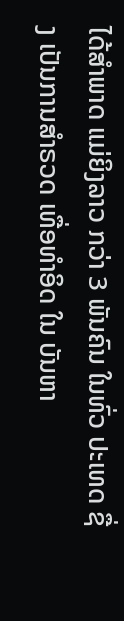ໄດ້ສຳພາດ ແມ່ຍິງລາວ ກວ່າ 3 ພັນຄົນ ໃນທົ່ວ ປະເທດ ຊື່ງ ເປັນການສຳຣວດ ເທື່ອທຳອິດ ໃນ ບັນຫາ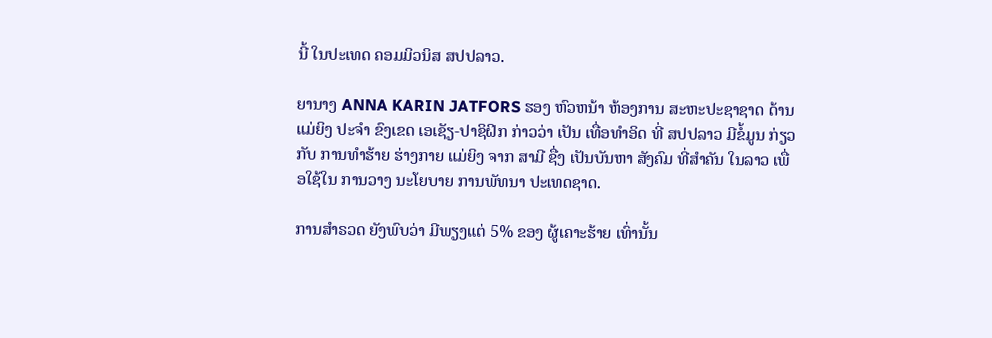ນີ້ ໃນປະເທດ ຄອມມິວນິສ ສປປລາວ.

ຍານາງ ANNA KARIN JATFORS ຮອງ ຫົວຫນ້າ ຫ້ອງການ ສະຫະປະຊາຊາດ ດ້ານແມ່ຍິງ ປະຈຳ ຂົງເຂດ ເອເຊັຽ-ປາຊິຝິກ ກ່າວວ່າ ເປັນ ເທື່ອທຳອິດ ທີ່ ສປປລາວ ມີຂໍ້ມູນ ກ່ຽວກັບ ການທຳຮ້າຍ ຮ່າງກາຍ ແມ່ຍິງ ຈາກ ສາມີ ຊື່ງ ເປັນບັນຫາ ສັງຄົມ ທີ່ສຳຄັນ ໃນລາວ ເພື່ອໃຊ້ໃນ ການວາງ ນະໂຍບາຍ ການພັທນາ ປະເທດຊາດ.

ການສຳຣວດ ຍັງພົບວ່າ ມີພຽງແຕ່ 5% ຂອງ ຜູ້ເຄາະຮ້າຍ ເທົ່ານັ້ນ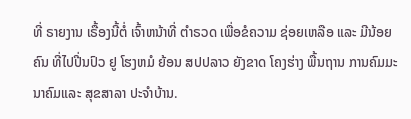ທີ່ ຣາຍງານ ເຣື້ອງນີ້ຕໍ່ ເຈົ້າຫນ້າທີ່ ຕຳຣວດ ເພື່ອຂໍຄວາມ ຊ່ອຍເຫລືອ ແລະ ມີນ້ອຍຄົນ ທີ່ໄປປີ່ນປົວ ຢູ ໂຮງຫມໍ ຍ້ອນ ສປປລາວ ຍັງຂາດ ໂຄງຮ່າງ ພື້ນຖານ ການຄົມມະນາຄົມແລະ ສຸຂສາລາ ປະຈຳບ້ານ.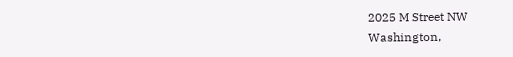2025 M Street NW
Washington,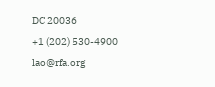DC 20036
+1 (202) 530-4900
lao@rfa.org